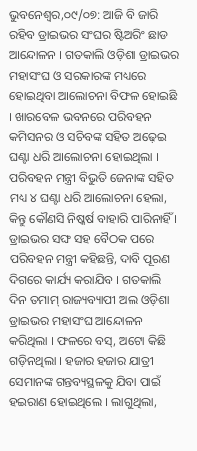ଭୁବନେଶ୍ୱର,୦୯/୦୭: ଆଜି ବି ଜାରି ରହିବ ଡ୍ରାଇଭର ସଂଘର ଷ୍ଟିଅରିଂ ଛାଡ ଆନ୍ଦୋଳନ । ଗତକାଲି ଓଡ଼ିଶା ଡ୍ରାଇଭର ମହାସଂଘ ଓ ସରକାରଙ୍କ ମଧ୍ୟରେ ହୋଇଥିବା ଆଲୋଚନା ବିଫଳ ହୋଇଛି । ଖାରବେଳ ଭବନରେ ପରିବହନ କମିସନର ଓ ସଚିବଙ୍କ ସହିତ ଅଢ଼େଇ ଘଣ୍ଟା ଧରି ଆଲୋଚନା ହୋଇଥିଲା । ପରିବହନ ମନ୍ତ୍ରୀ ବିଭୁତି ଜେନାଙ୍କ ସହିତ ମଧ୍ୟ ୪ ଘଣ୍ଟା ଧରି ଆଲୋଚନା ହେଲା, କିନ୍ତୁ କୌଣସି ନିଷ୍କର୍ଷ ବାହାରି ପାରିନାହିଁ ।
ଡ୍ରାଇଭର ସଙ୍ଘ ସହ ବୈଠକ ପରେ ପରିବହନ ମନ୍ତ୍ରୀ କହିଛନ୍ତି, ଦାବି ପୂରଣ ଦିଗରେ କାର୍ଯ୍ୟ କରାଯିବ । ଗତକାଲି ଦିନ ତମାମ୍ ରାଜ୍ୟବ୍ୟାପୀ ଅଲ ଓଡ଼ିଶା ଡ୍ରାଇଭର ମହାସଂଘ ଆନ୍ଦୋଳନ କରିଥିଲା । ଫଳରେ ବସ୍, ଅଟୋ କିଛି ଗଡ଼ିନଥିଲା । ହଜାର ହଜାର ଯାତ୍ରୀ ସେମାନଙ୍କ ଗନ୍ତବ୍ୟସ୍ଥଳକୁ ଯିବା ପାଇଁ ହଇରାଣ ହୋଇଥିଲେ । ଲାଗୁଥିଲା,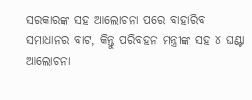ସରକାରଙ୍କ ସହ ଆଲୋଚନା ପରେ ବାହାରିବ ସମାଧାନର ବାଟ, କିନ୍ତୁ ପରିବହନ ମନ୍ତ୍ରୀଙ୍କ ସହ ୪ ଘଣ୍ଟା ଆଲୋଚନା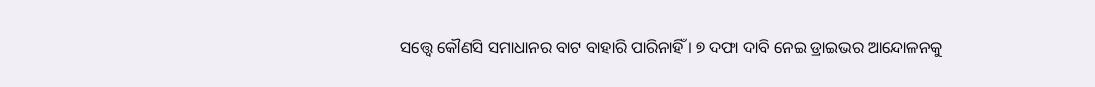ସତ୍ତ୍ବେ କୌଣସି ସମାଧାନର ବାଟ ବାହାରି ପାରିନାହିଁ । ୭ ଦଫା ଦାବି ନେଇ ଡ୍ରାଇଭର ଆନ୍ଦୋଳନକୁ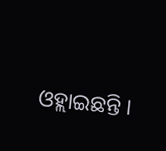ଓହ୍ଲାଇଛନ୍ତି ।